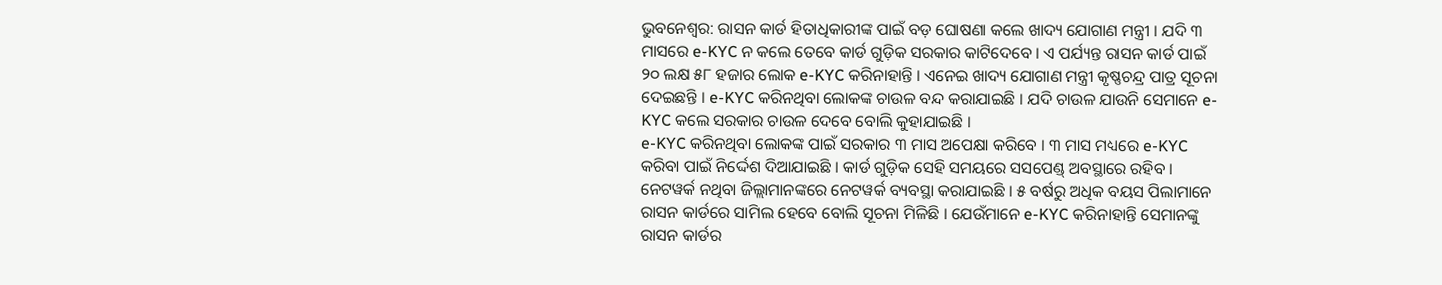ଭୁବନେଶ୍ୱର: ରାସନ କାର୍ଡ ହିତାଧିକାରୀଙ୍କ ପାଇଁ ବଡ଼ ଘୋଷଣା କଲେ ଖାଦ୍ୟ ଯୋଗାଣ ମନ୍ତ୍ରୀ । ଯଦି ୩ ମାସରେ e-KYC ନ କଲେ ତେବେ କାର୍ଡ ଗୁଡ଼ିକ ସରକାର କାଟିଦେବେ । ଏ ପର୍ଯ୍ୟନ୍ତ ରାସନ କାର୍ଡ ପାଇଁ ୨୦ ଲକ୍ଷ ୫୮ ହଜାର ଲୋକ e-KYC କରିନାହାନ୍ତି । ଏନେଇ ଖାଦ୍ୟ ଯୋଗାଣ ମନ୍ତ୍ରୀ କୃଷ୍ଣଚନ୍ଦ୍ର ପାତ୍ର ସୂଚନା ଦେଇଛନ୍ତି । e-KYC କରିନଥିବା ଲୋକଙ୍କ ଚାଉଳ ବନ୍ଦ କରାଯାଇଛି । ଯଦି ଚାଉଳ ଯାଉନି ସେମାନେ e-KYC କଲେ ସରକାର ଚାଉଳ ଦେବେ ବୋଲି କୁହାଯାଇଛି ।
e-KYC କରିନଥିବା ଲୋକଙ୍କ ପାଇଁ ସରକାର ୩ ମାସ ଅପେକ୍ଷା କରିବେ । ୩ ମାସ ମଧ୍ୟରେ e-KYC କରିବା ପାଇଁ ନିର୍ଦ୍ଦେଶ ଦିଆଯାଇଛି । କାର୍ଡ ଗୁଡ଼ିକ ସେହି ସମୟରେ ସସପେଣ୍ଡ୍ ଅବସ୍ଥାରେ ରହିବ । ନେଟୱର୍କ ନଥିବା ଜିଲ୍ଲାମାନଙ୍କରେ ନେଟୱର୍କ ବ୍ୟବସ୍ଥା କରାଯାଇଛି । ୫ ବର୍ଷରୁ ଅଧିକ ବୟସ ପିଲାମାନେ ରାସନ କାର୍ଡରେ ସାମିଲ ହେବେ ବୋଲି ସୂଚନା ମିଳିଛି । ଯେଉଁମାନେ e-KYC କରିନାହାନ୍ତି ସେମାନଙ୍କୁ ରାସନ କାର୍ଡର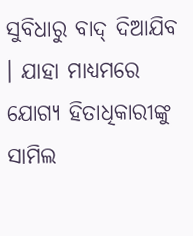ସୁବିଧାରୁ ବାଦ୍ ଦିଆଯିବ । ଯାହା ମାଧ୍ୟମରେ ଯୋଗ୍ୟ ହିତାଧିକାରୀଙ୍କୁ ସାମିଲ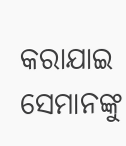କରାଯାଇ ସେମାନଙ୍କୁ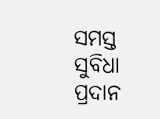ସମସ୍ତ ସୁବିଧା ପ୍ରଦାନ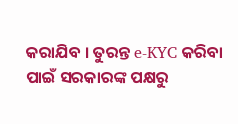କରାଯିବ । ତୁରନ୍ତ e-KYC କରିବା ପାଇଁ ସରକାରଙ୍କ ପକ୍ଷରୁ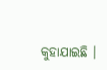କୁହାଯାଇଛି ।